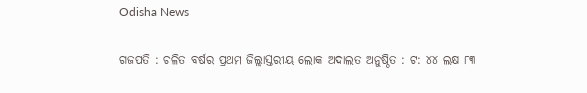Odisha News

ଗଜପତି : ଚଳିତ ବର୍ଷର ପ୍ରଥମ ଜିଲ୍ଲାସ୍ତରୀୟ ଲୋକ ଅଦାଲତ ଅନୁଷ୍ଠିତ : ଟ: ୪୪ ଲକ୍ଷ ୮୩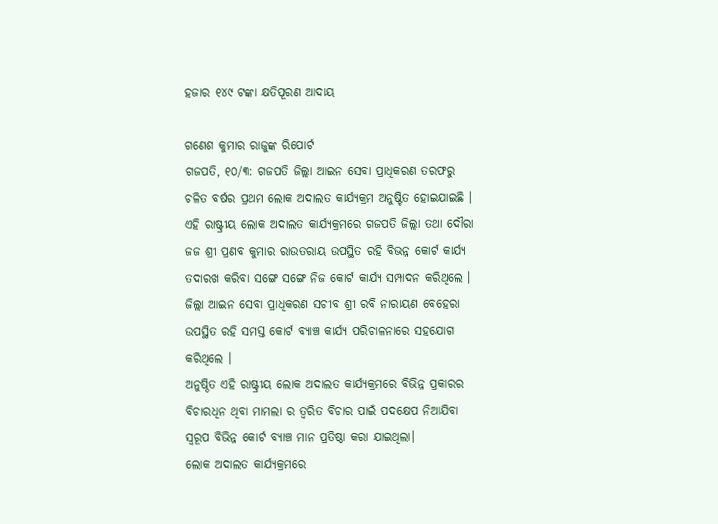ହଜାର ୧୪୯ ଟଙ୍କା କ୍ଷତିପୂରଣ ଆଦାୟ

ଗଣେଶ କୁମାର ରାଜୁଙ୍କ ରିପୋର୍ଟ
ଗଜପତି, ୧୦/୩: ଗଜପତି ଜିଲ୍ଲା ଆଇନ ସେବା ପ୍ରାଧିକରଣ ତରଫରୁ ଚଳିତ ବର୍ଷର ପ୍ରଥମ ଲୋକ ଅଦାଲତ କାର୍ଯ୍ୟକ୍ରମ ଅନୁଷ୍ଟିତ ହୋଇଯାଇଛି ।
ଏହି ରାଷ୍ଟ୍ରୀୟ ଲୋକ ଅଦାଲତ କାର୍ଯ୍ୟକ୍ରମରେ ଗଜପତି ଜିଲ୍ଲା ତଥା ଦୌରା ଜଜ ଶ୍ରୀ ପ୍ରଣବ କୁମାର ରାଉତରାୟ ଉପସ୍ଥିତ ରହି ବିଭନ୍ନ କୋର୍ଟ କାର୍ଯ୍ୟ ତଦାରଖ କରିବା ସଙ୍ଗେ ସଙ୍ଗେ ନିଜ କୋର୍ଟ କାର୍ଯ୍ୟ ସମ୍ପାଦନ କରିଥିଲେ ।
ଜିଲ୍ଲା ଆଇନ ସେବା ପ୍ରାଧିକରଣ ସଚୀବ ଶ୍ରୀ ରବି ନାରାୟଣ ବେହେରା ଉପସ୍ଥିତ ରହି ସମସ୍ତ କୋର୍ଟ ବ୍ୟାଞ୍ଚ କାର୍ଯ୍ୟ ପରିଚାଳନାରେ ସହଯୋଗ କରିଥିଲେ ।
ଅନୁଷ୍ଠିତ ଏହି ରାଷ୍ଟ୍ରୀୟ ଲୋକ ଅଦାଲତ କାର୍ଯ୍ୟକ୍ରମରେ ବିଭିନ୍ନ ପ୍ରକାରର ବିଚାରଧିନ ଥିବା ମାମଲା ର ତ୍ବରିତ ବିଚାର ପାଇଁ ପଦକ୍ଷେପ ନିଆଯିବା ସ୍ବରୂପ ବିଭିନ୍ନ କୋର୍ଟ ବ୍ୟାଞ୍ଚ ମାନ ପ୍ରତିଷ୍ଠା କରା ଯାଇଥିଲା।
ଲୋକ ଅଦାଲତ କାର୍ଯ୍ୟକ୍ରମରେ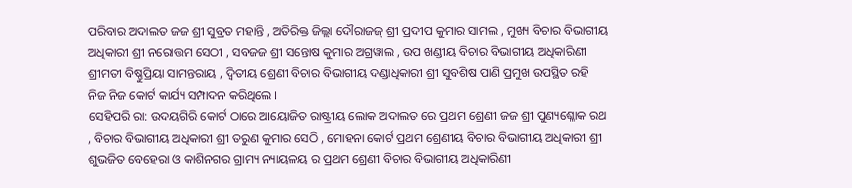ପରିବାର ଅଦାଲତ ଜଜ ଶ୍ରୀ ସୁବ୍ରତ ମହାନ୍ତି , ଅତିରିକ୍ତ ଜିଲ୍ଲା ଦୌରାଜଜ୍ ଶ୍ରୀ ପ୍ରଦୀପ କୁମାର ସାମଲ , ମୁଖ୍ୟ ବିଚାର ବିଭାଗୀୟ ଅଧିକାରୀ ଶ୍ରୀ ନରୋତ୍ତମ ସେଠୀ , ସବଜଜ ଶ୍ରୀ ସନ୍ତୋଷ କୁମାର ଅଗ୍ରୱାଲ , ଉପ ଖଣ୍ଡୀୟ ବିଚାର ବିଭାଗୀୟ ଅଧିକାରିଣୀ ଶ୍ରୀମତୀ ବିଷ୍ଣୁପ୍ରିୟା ସାମନ୍ତରାୟ , ଦ୍ଵିତୀୟ ଶ୍ରେଣୀ ବିଚାର ବିଭାଗୀୟ ଦଣ୍ଡାଧିକାରୀ ଶ୍ରୀ ସୁବଶିଷ ପାଣି ପ୍ରମୁଖ ଉପସ୍ଥିତ ରହି ନିଜ ନିଜ କୋର୍ଟ କାର୍ଯ୍ୟ ସମ୍ପାଦନ କରିଥିଲେ ।
ସେହିପରି ରା: ଉଦୟଗିରି କୋର୍ଟ ଠାରେ ଆୟୋଜିତ ରାଷ୍ଟ୍ରୀୟ ଲୋକ ଅଦାଲତ ରେ ପ୍ରଥମ ଶ୍ରେଣୀ ଜଜ ଶ୍ରୀ ପୁଣ୍ୟଶ୍ଳୋକ ରଥ , ବିଚାର ବିଭାଗୀୟ ଅଧିକାରୀ ଶ୍ରୀ ତରୁଣ କୁମାର ସେଠି , ମୋହନା କୋର୍ଟ ପ୍ରଥମ ଶ୍ରେଣୀୟ ବିଚାର ବିଭାଗୀୟ ଅଧିକାରୀ ଶ୍ରୀ ଶୁଭଜିତ ବେହେରା ଓ କାଶିନଗର ଗ୍ରାମ୍ୟ ନ୍ୟାୟଳୟ ର ପ୍ରଥମ ଶ୍ରେଣୀ ବିଚାର ବିଭାଗୀୟ ଅଧିକାରିଣୀ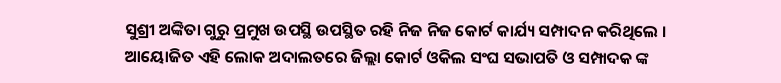ସୁଶ୍ରୀ ଅଙ୍କିତା ଗୁରୁ ପ୍ରମୁଖ ଉପସ୍ଥି ଉପସ୍ଥିତ ରହି ନିଜ ନିଜ କୋର୍ଟ କାର୍ଯ୍ୟ ସମ୍ପାଦନ କରିଥିଲେ ।
ଆୟୋଜିତ ଏହି ଲୋକ ଅଦାଲତରେ ଜିଲ୍ଲା କୋର୍ଟ ଓକିଲ ସଂଘ ସଭାପତି ଓ ସମ୍ପାଦକ ଙ୍କ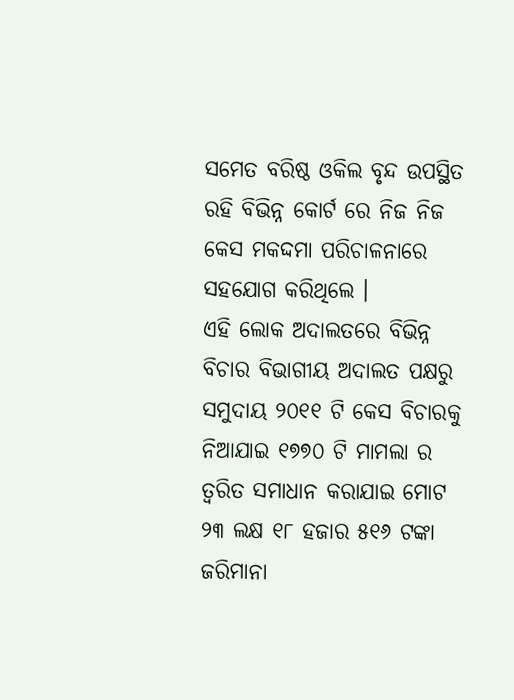ସମେତ ବରିଷ୍ଠ ଓକିଲ ବୃନ୍ଦ ଉପସ୍ଥିତ ରହି ବିଭିନ୍ନ କୋର୍ଟ ରେ ନିଜ ନିଜ କେସ ମକଦ୍ଦମା ପରିଚାଳନାରେ ସହଯୋଗ କରିଥିଲେ ।
ଏହି ଲୋକ ଅଦାଲତରେ ବିଭିନ୍ନ ବିଚାର ବିଭାଗୀୟ ଅଦାଲତ ପକ୍ଷରୁ ସମୁଦାୟ ୨୦୧୧ ଟି କେସ ବିଚାରକୁ ନିଆଯାଇ ୧୭୭୦ ଟି ମାମଲା ର ତ୍ବରିତ ସମାଧାନ କରାଯାଇ ମୋଟ ୨୩ ଲକ୍ଷ ୧୮ ହଜାର ୫୧୬ ଟଙ୍କା ଜରିମାନା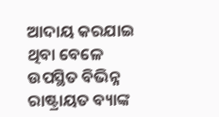ଆଦାୟ କରଯାଇ ଥିବା ବେଳେ ଉପସ୍ଥିତ ବିଭିନ୍ନ ରାଷ୍ଟ୍ରାୟତ ବ୍ୟାଙ୍କ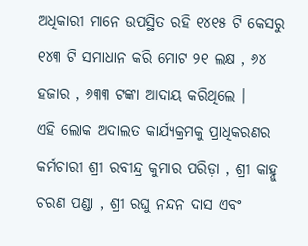ଅଧିକାରୀ ମାନେ ଉପସ୍ଥିତ ରହି ୧୪୧୫ ଟି କେସରୁ ୧୪୩ ଟି ସମାଧାନ କରି ମୋଟ ୨୧ ଲକ୍ଷ , ୬୪ ହଜାର , ୬୩୩ ଟଙ୍କା ଆଦାୟ କରିଥିଲେ ।
ଏହି ଲୋକ ଅଦାଲତ କାର୍ଯ୍ୟକ୍ରମକୁ ପ୍ରାଧିକରଣର କର୍ମଚାରୀ ଶ୍ରୀ ରବୀନ୍ଦ୍ର କୁମାର ପରିଡ଼ା , ଶ୍ରୀ କାହ୍ନୁ ଚରଣ ପଣ୍ଡା , ଶ୍ରୀ ରଘୁ ନନ୍ଦନ ଦାସ ଏବଂ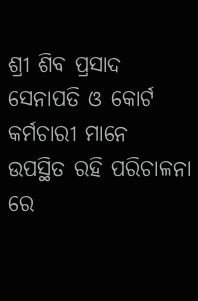ଶ୍ରୀ ଶିବ ପ୍ରସାଦ ସେନାପତି ଓ କୋର୍ଟ କର୍ମଚାରୀ ମାନେ ଉପସ୍ଥିତ ରହି ପରିଚାଳନା ରେ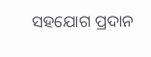ସହଯୋଗ ପ୍ରଦାନ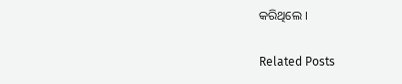କରିଥିଲେ ।

Related Posts